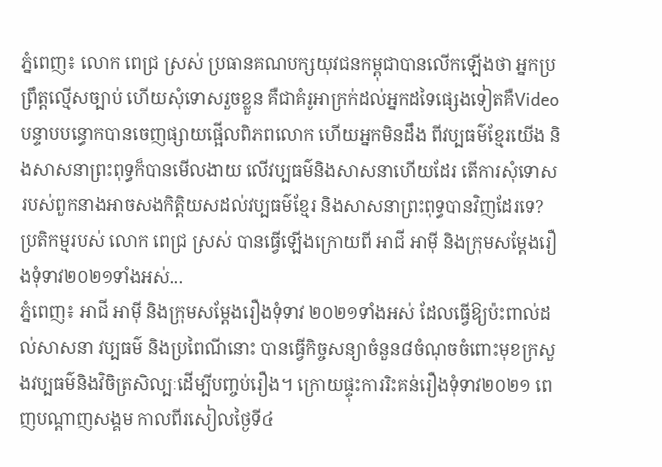ភ្នំពេញ៖ លោក ពេជ្រ ស្រស់ ប្រធានគណបក្សយុវជនកម្ពុជាបានលើកឡើងថា អ្នកប្រព្រឹត្តល្មើសច្បាប់ ហើយសុំទោសរួចខ្លួន គឺជាគំរូអាក្រក់ដល់អ្នកដទៃផ្សេងទៀតគឺVideoបន្ទាបបន្ធោកបានចេញផ្សាយផ្អើលពិភពលោក ហើយអ្នកមិនដឹង ពីវប្បធម៌ខ្មែរយើង និងសាសនាព្រះពុទ្ធក៏បានមើលងាយ លើវប្បធម៌និងសាសនាហើយដែរ តើការសុំទោសរបស់ពួកនាងអាចសងកិត្តិយសដល់វប្បធម៌ខ្មែរ និងសាសនាព្រះពុទ្ធបានវិញដែរទេ? ប្រតិកម្មរបស់ លោក ពេជ្រ ស្រស់ បានធ្វើឡើងក្រោយពី អាជី អាម៉ី និងក្រុមសម្ដែងរឿងទុំទាវ២០២១ទាំងអស់...
ភ្នំពេញ៖ អាជី អាម៉ី និងក្រុមសម្ដែងរឿងទុំទាវ ២០២១ទាំងអស់ ដែលធ្វើឱ្យប៉ះពាល់ដល់សាសនា វប្បធម៌ និងប្រពៃណីនោះ បានធ្វើកិច្ចសន្យាចំនួន៨ចំណុចចំពោះមុខក្រសួងវប្បធម៌និងវិចិត្រសិល្បៈដើម្បីបញ្ចប់រឿង។ ក្រោយផ្ទុះការរិះគន់រឿងទុំទាវ២០២១ ពេញបណ្ដាញសង្គម កាលពីរសៀលថ្ងៃទី៤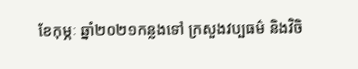ខែកុម្ភៈ ឆ្នាំ២០២១កន្លងទៅ ក្រសួងវប្បធម៌ និងវិចិ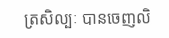ត្រសិល្បៈ បានចេញលិ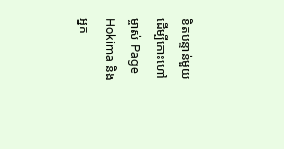ខិតបន្ទាន់មួយដើម្បីកោះហៅម្ចាស់ Page Hokima និងអ្នក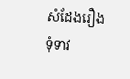សំដែងរឿង ទុំទាវ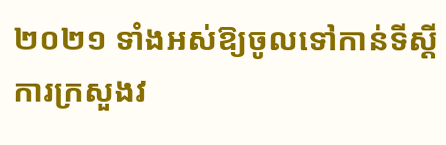២០២១ ទាំងអស់ឱ្យចូលទៅកាន់ទីស្ដីការក្រសួងវ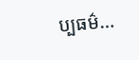ប្បធម៌...